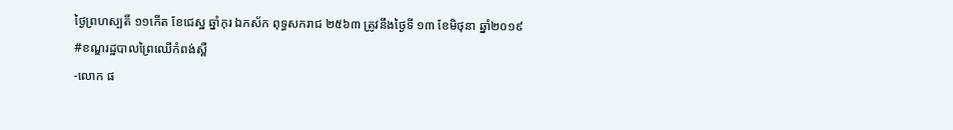ថ្ងៃព្រហស្បតិ៍ ១១កើត ខែជេស្ឋ ឆ្នាំកុរ ឯកស័ក ពុទ្ធសករាជ ២៥៦៣ ត្រូវនឹងថ្ងៃទី ១៣ ខែមិថុនា ឆ្នាំ២០១៩
#ខណ្ឌរដ្ឋបាលព្រៃឈើកំពង់ស្ពឺ
-លោក ផ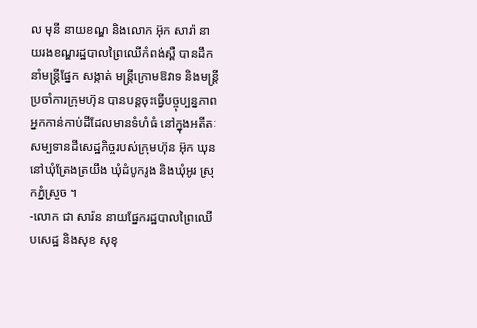ល មុនី នាយខណ្ឌ និងលោក អ៊ុក សារ៉ា នាយរងខណ្ឌរដ្ឋបាលព្រៃឈើកំពង់ស្ពឺ បានដឹកនាំមន្រ្តីផ្នែក សង្កាត់ មន្ត្រីក្រោមឱវាទ និងមន្ត្រីប្រចាំការក្រុមហ៊ុន បានបន្តចុះធ្វើបច្ចុប្បន្នភាពអ្នកកាន់កាប់ដីដែលមានទំហំធំ នៅក្នុងអតីតៈសម្បទានដីសេដ្ឋកិច្ចរបស់ក្រុមហ៊ុន អ៊ុក ឃុន នៅឃុំត្រែងត្រយឹង ឃុំដំបូករូង និងឃុំអូរ ស្រុកភ្នំស្រួច ។
-លោក ជា សារ៉ន នាយផ្នែករដ្ឋបាលព្រៃឈើបសេដ្ឋ និងសុខ សុខុ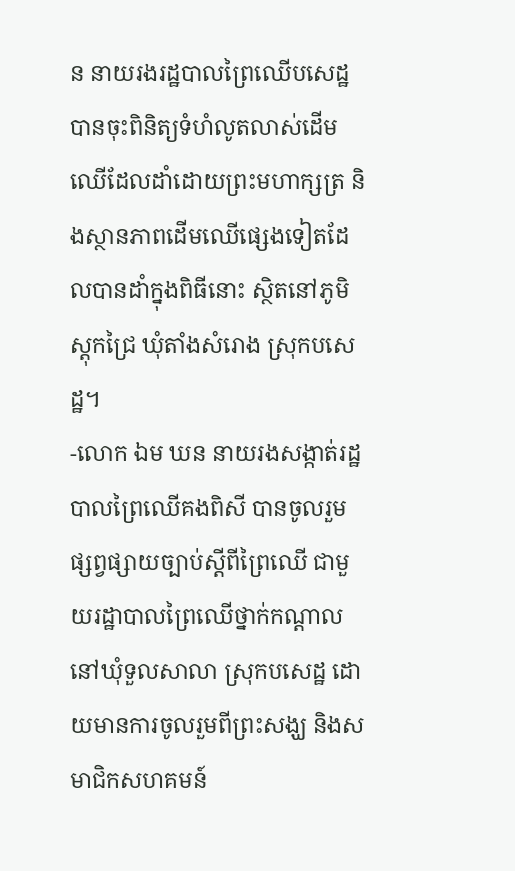ន នាយរងរដ្ឋបាលព្រៃឈើបសេដ្ឋ បានចុះពិនិត្យទំហំលូតលាស់ដើមឈើដែលដាំដោយព្រះមហាក្សត្រ និងស្ថានភាពដើមឈើផ្សេងទៀតដែលបានដាំក្នុងពិធីនោះ ស្ថិតនៅភូមិស្តុកជ្រៃ ឃុំតាំងសំរោង ស្រុកបសេដ្ឋ។
-លោក ឯម ឃន នាយរងសង្កាត់រដ្ឋបាលព្រៃឈើគងពិសី បានចូលរួមផ្សព្វផ្សាយច្បាប់ស្តីពីព្រៃឈើ ជាមួយរដ្ឋាបាលព្រៃឈើថ្នាក់កណ្តាល នៅឃុំទួលសាលា ស្រុកបសេដ្ឋ ដោយមានការចូលរួមពីព្រះសង្ឃ និងសមាជិកសហគមន៍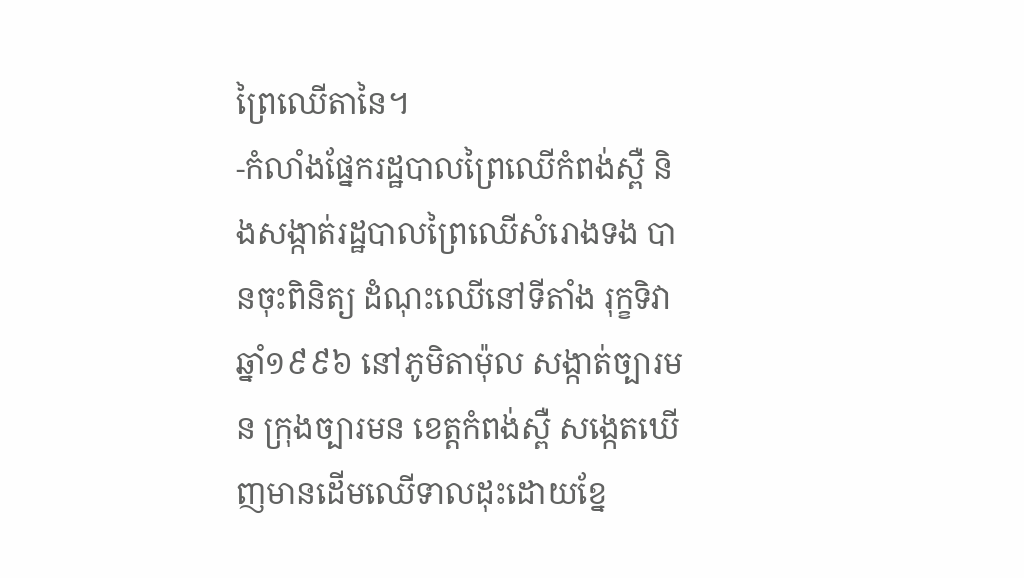ព្រៃឈើតានៃ។
-កំលាំងផ្នែករដ្ឋបាលព្រៃឈើកំពង់ស្ពឺ និងសង្កាត់រដ្ឋបាលព្រៃឈើសំរោងទង បានចុះពិនិត្យ ដំណុះឈើនៅទីតាំង រុក្ខទិវា ឆ្នាំ១៩៩៦ នៅភូមិតាម៉ុល សង្កាត់ច្បារមន ក្រុងច្បារមន ខេត្តកំពង់ស្ពឺ សង្កេតឃើញមានដើមឈើទាលដុះដោយខ្នែ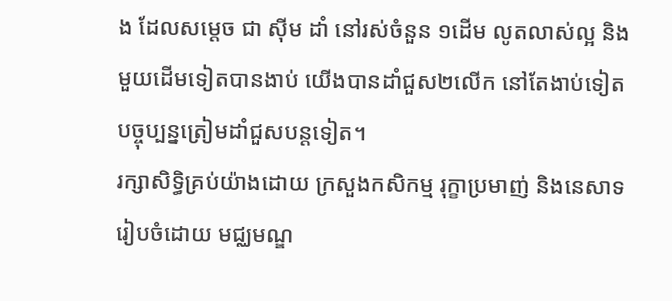ង ដែលសម្តេច ជា ស៊ីម ដាំ នៅរស់ចំនួន ១ដើម លូតលាស់ល្អ និងមួយដើមទៀតបានងាប់ យើងបានដាំជួស២លើក នៅតែងាប់ទៀត បច្ចុប្បន្នត្រៀមដាំជួសបន្តទៀត។
រក្សាសិទិ្ធគ្រប់យ៉ាងដោយ ក្រសួងកសិកម្ម រុក្ខាប្រមាញ់ និងនេសាទ
រៀបចំដោយ មជ្ឈមណ្ឌ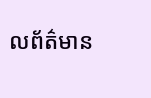លព័ត៌មាន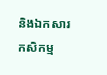និងឯកសារកសិកម្ម